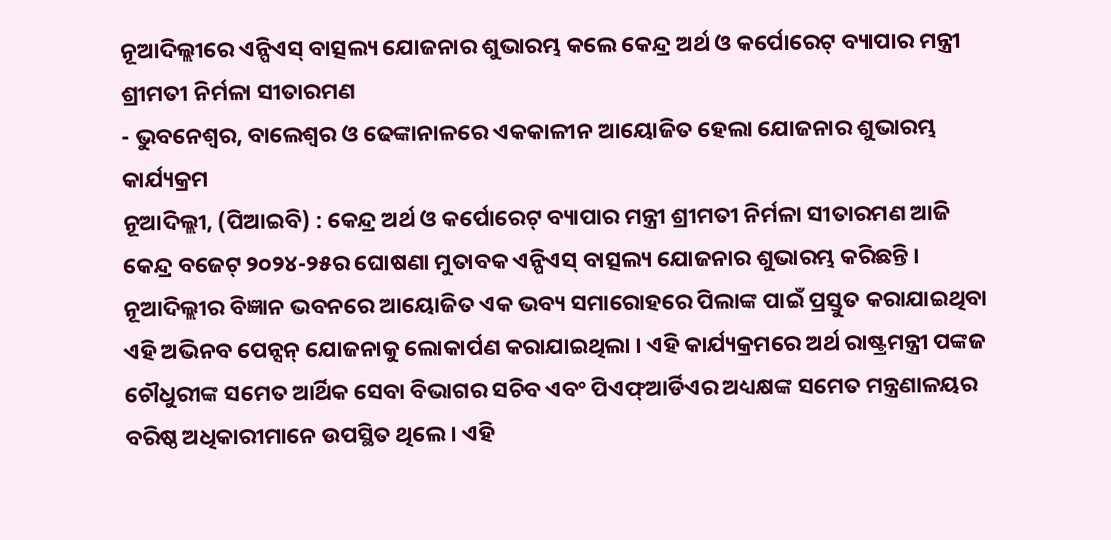ନୂଆଦିଲ୍ଲୀରେ ଏନ୍ପିଏସ୍ ବାତ୍ସଲ୍ୟ ଯୋଜନାର ଶୁଭାରମ୍ଭ କଲେ କେନ୍ଦ୍ର ଅର୍ଥ ଓ କର୍ପୋରେଟ୍ ବ୍ୟାପାର ମନ୍ତ୍ରୀ ଶ୍ରୀମତୀ ନିର୍ମଳା ସୀତାରମଣ
- ଭୁବନେଶ୍ୱର, ବାଲେଶ୍ୱର ଓ ଢେଙ୍କାନାଳରେ ଏକକାଳୀନ ଆୟୋଜିତ ହେଲା ଯୋଜନାର ଶୁଭାରମ୍ଭ କାର୍ଯ୍ୟକ୍ରମ
ନୂଆଦିଲ୍ଲୀ, (ପିଆଇବି) : କେନ୍ଦ୍ର ଅର୍ଥ ଓ କର୍ପୋରେଟ୍ ବ୍ୟାପାର ମନ୍ତ୍ରୀ ଶ୍ରୀମତୀ ନିର୍ମଳା ସୀତାରମଣ ଆଜି କେନ୍ଦ୍ର ବଜେଟ୍ ୨୦୨୪-୨୫ର ଘୋଷଣା ମୁତାବକ ଏନ୍ପିଏସ୍ ବାତ୍ସଲ୍ୟ ଯୋଜନାର ଶୁଭାରମ୍ଭ କରିଛନ୍ତି । ନୂଆଦିଲ୍ଲୀର ବିଜ୍ଞାନ ଭବନରେ ଆୟୋଜିତ ଏକ ଭବ୍ୟ ସମାରୋହରେ ପିଲାଙ୍କ ପାଇଁ ପ୍ରସ୍ତୁତ କରାଯାଇଥିବା ଏହି ଅଭିନବ ପେନ୍ସନ୍ ଯୋଜନାକୁ ଲୋକାର୍ପଣ କରାଯାଇଥିଲା । ଏହି କାର୍ଯ୍ୟକ୍ରମରେ ଅର୍ଥ ରାଷ୍ଟ୍ରମନ୍ତ୍ରୀ ପଙ୍କଜ ଚୌଧୁରୀଙ୍କ ସମେତ ଆର୍ଥିକ ସେବା ବିଭାଗର ସଚିବ ଏବଂ ପିଏଫ୍ଆର୍ଡିଏର ଅଧ୍ୟକ୍ଷଙ୍କ ସମେତ ମନ୍ତ୍ରଣାଳୟର ବରିଷ୍ଠ ଅଧିକାରୀମାନେ ଉପସ୍ଥିତ ଥିଲେ । ଏହି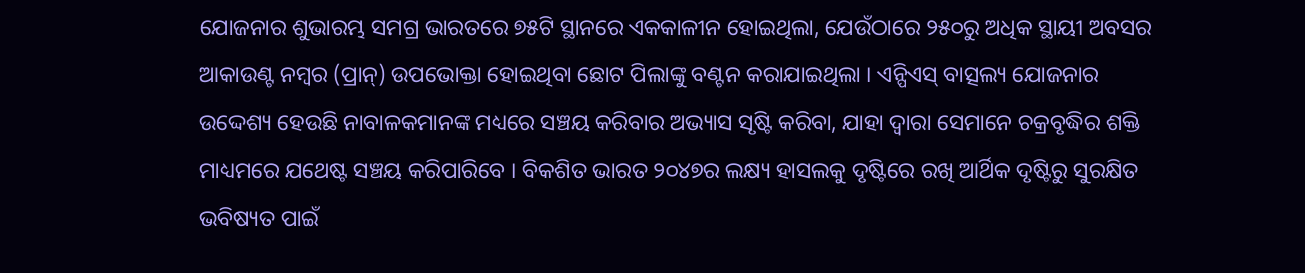ଯୋଜନାର ଶୁଭାରମ୍ଭ ସମଗ୍ର ଭାରତରେ ୭୫ଟି ସ୍ଥାନରେ ଏକକାଳୀନ ହୋଇଥିଲା, ଯେଉଁଠାରେ ୨୫୦ରୁ ଅଧିକ ସ୍ଥାୟୀ ଅବସର ଆକାଉଣ୍ଟ ନମ୍ବର (ପ୍ରାନ୍) ଉପଭୋକ୍ତା ହୋଇଥିବା ଛୋଟ ପିଲାଙ୍କୁ ବଣ୍ଟନ କରାଯାଇଥିଲା । ଏନ୍ପିଏସ୍ ବାତ୍ସଲ୍ୟ ଯୋଜନାର ଉଦ୍ଦେଶ୍ୟ ହେଉଛି ନାବାଳକମାନଙ୍କ ମଧ୍ୟରେ ସଞ୍ଚୟ କରିବାର ଅଭ୍ୟାସ ସୃଷ୍ଟି କରିବା, ଯାହା ଦ୍ୱାରା ସେମାନେ ଚକ୍ରବୃଦ୍ଧିର ଶକ୍ତି ମାଧ୍ୟମରେ ଯଥେଷ୍ଟ ସଞ୍ଚୟ କରିପାରିବେ । ବିକଶିତ ଭାରତ ୨୦୪୭ର ଲକ୍ଷ୍ୟ ହାସଲକୁ ଦୃଷ୍ଟିରେ ରଖି ଆର୍ଥିକ ଦୃଷ୍ଟିରୁ ସୁରକ୍ଷିତ ଭବିଷ୍ୟତ ପାଇଁ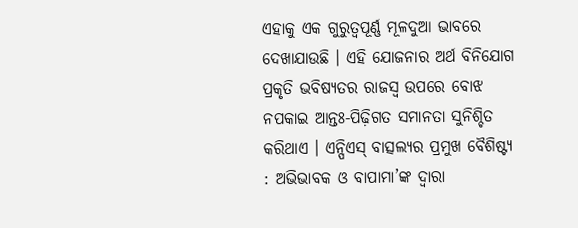ଏହାକୁ ଏକ ଗୁରୁତ୍ୱପୂର୍ଣ୍ଣ ମୂଳଦୁଆ ଭାବରେ ଦେଖାଯାଉଛି । ଏହି ଯୋଜନାର ଅର୍ଥ ବିନିଯୋଗ ପ୍ରକୃତି ଭବିଷ୍ୟତର ରାଜସ୍ୱ ଉପରେ ବୋଝ ନପକାଇ ଆନ୍ତଃ-ପିଢ଼ିଗତ ସମାନତା ସୁନିଶ୍ଚିତ କରିଥାଏ । ଏନ୍ପିଏସ୍ ବାତ୍ସଲ୍ୟର ପ୍ରମୁଖ ବୈଶିଷ୍ଟ୍ୟ : ଅଭିଭାବକ ଓ ବାପାମା’ଙ୍କ ଦ୍ୱାରା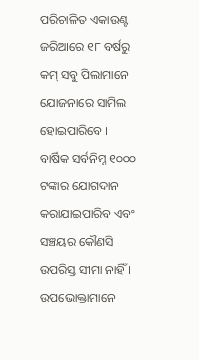ପରିଚାଳିତ ଏକାଉଣ୍ଟ ଜରିଆରେ ୧୮ ବର୍ଷରୁ କମ୍ ସବୁ ପିଲାମାନେ ଯୋଜନାରେ ସାମିଲ ହୋଇପାରିବେ । ବାର୍ଷିକ ସର୍ବନିମ୍ନ ୧୦୦୦ ଟଙ୍କାର ଯୋଗଦାନ କରାଯାଇପାରିବ ଏବଂ ସଞ୍ଚୟର କୌଣସି ଉପରିସ୍ତ ସୀମା ନାହିଁ । ଉପଭୋକ୍ତାମାନେ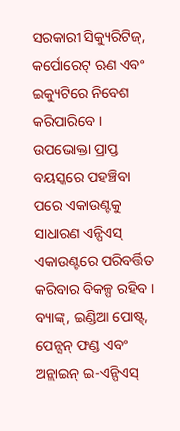ସରକାରୀ ସିକ୍ୟୁରିଟିଜ୍, କର୍ପୋରେଟ୍ ଋଣ ଏବଂ ଇକ୍ୟୁଟିରେ ନିବେଶ କରିପାରିବେ । ଉପଭୋକ୍ତା ପ୍ରାପ୍ତ ବୟସ୍କରେ ପହଞ୍ଚିବା ପରେ ଏକାଉଣ୍ଟକୁ ସାଧାରଣ ଏନ୍ପିଏସ୍ ଏକାଉଣ୍ଟରେ ପରିବର୍ତ୍ତିତ କରିବାର ବିକଳ୍ପ ରହିବ । ବ୍ୟାଙ୍କ୍, ଇଣ୍ଡିଆ ପୋଷ୍ଟ୍, ପେନ୍ସନ୍ ଫଣ୍ଡ ଏବଂ ଅନ୍ଲାଇନ୍ ଇ-ଏନ୍ପିଏସ୍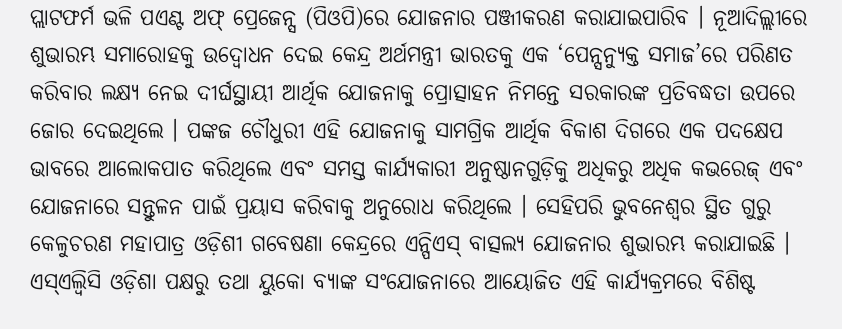ପ୍ଲାଟଫର୍ମ ଭଳି ପଏଣ୍ଟ ଅଫ୍ ପ୍ରେଜେନ୍ସ (ପିଓପି)ରେ ଯୋଜନାର ପଞ୍ଜୀକରଣ କରାଯାଇପାରିବ । ନୂଆଦିଲ୍ଲୀରେ ଶୁଭାରମ୍ଭ ସମାରୋହକୁ ଉଦ୍ବୋଧନ ଦେଇ କେନ୍ଦ୍ର ଅର୍ଥମନ୍ତ୍ରୀ ଭାରତକୁ ଏକ ‘ପେନ୍ସନ୍ଯୁକ୍ତ ସମାଜ’ରେ ପରିଣତ କରିବାର ଲକ୍ଷ୍ୟ ନେଇ ଦୀର୍ଘସ୍ଥାୟୀ ଆର୍ଥିକ ଯୋଜନାକୁ ପ୍ରୋତ୍ସାହନ ନିମନ୍ତେ ସରକାରଙ୍କ ପ୍ରତିବଦ୍ଧତା ଉପରେ ଜୋର ଦେଇଥିଲେ । ପଙ୍କଜ ଚୌଧୁରୀ ଏହି ଯୋଜନାକୁ ସାମଗ୍ରିକ ଆର୍ଥିକ ବିକାଶ ଦିଗରେ ଏକ ପଦକ୍ଷେପ ଭାବରେ ଆଲୋକପାତ କରିଥିଲେ ଏବଂ ସମସ୍ତ କାର୍ଯ୍ୟକାରୀ ଅନୁଷ୍ଠାନଗୁଡ଼ିକୁ ଅଧିକରୁ ଅଧିକ କଭରେଜ୍ ଏବଂ ଯୋଜନାରେ ସନ୍ତୁଳନ ପାଇଁ ପ୍ରୟାସ କରିବାକୁ ଅନୁରୋଧ କରିଥିଲେ । ସେହିପରି ଭୁବନେଶ୍ୱର ସ୍ଥିତ ଗୁରୁ କେଳୁଚରଣ ମହାପାତ୍ର ଓଡ଼ିଶୀ ଗବେଷଣା କେନ୍ଦ୍ରରେ ଏନ୍ପିଏସ୍ ବାତ୍ସଲ୍ୟ ଯୋଜନାର ଶୁଭାରମ୍ଭ କରାଯାଇଛି । ଏସ୍ଏଲ୍ବିସି ଓଡ଼ିଶା ପକ୍ଷରୁ ତଥା ୟୁକୋ ବ୍ୟାଙ୍କ ସଂଯୋଜନାରେ ଆୟୋଜିତ ଏହି କାର୍ଯ୍ୟକ୍ରମରେ ବିଶିଷ୍ଟ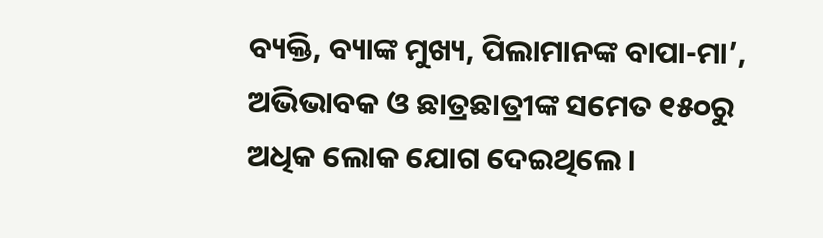ବ୍ୟକ୍ତି, ବ୍ୟାଙ୍କ ମୁଖ୍ୟ, ପିଲାମାନଙ୍କ ବାପା-ମା’, ଅଭିଭାବକ ଓ ଛାତ୍ରଛାତ୍ରୀଙ୍କ ସମେତ ୧୫୦ରୁ ଅଧିକ ଲୋକ ଯୋଗ ଦେଇଥିଲେ ।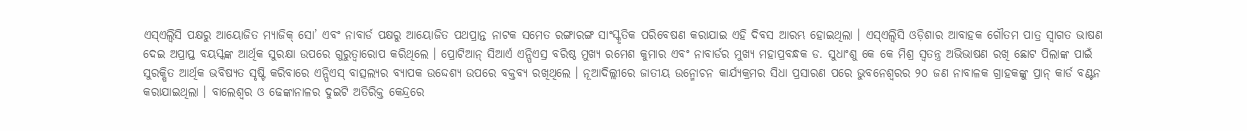ଏସ୍ଏଲ୍ବିସି ପକ୍ଷରୁ ଆୟୋଜିତ ମ୍ୟାଜିକ୍ ସୋ’ ଏବଂ ନାବାର୍ଡ ପକ୍ଷରୁ ଆୟୋଜିତ ପଥପ୍ରାନ୍ତ ନାଟକ ସମେତ ରଙ୍ଗାରଙ୍ଗ ସାଂସ୍କୃତିକ ପରିବେଷଣ କରାଯାଇ ଏହି ଦିବସ ଆରମ୍ଭ ହୋଇଥିଲା । ଏସ୍ଏଲ୍ବିସି ଓଡ଼ିଶାର ଆବାହକ ଗୌତମ ପାତ୍ର ସ୍ୱାଗତ ଭାଷଣ ଦେଇ ଅପ୍ରାପ୍ତ ବୟସ୍କଙ୍କ ଆର୍ଥିକ ସୁରକ୍ଷା ଉପରେ ଗୁରୁତ୍ୱାରୋପ କରିଥିଲେ । ପ୍ରୋଟିଆନ୍ ସିଆର୍ଏ ଏନ୍ପିଏସ୍ର ବରିଷ୍ଠ ମୁଖ୍ୟ ରମେଶ କୁମାର ଏବଂ ନାବାର୍ଡର ମୁଖ୍ୟ ମହାପ୍ରବନ୍ଧକ ଡ. ସୁଧାଂଶୁ କେ କେ ମିଶ୍ର ସ୍ୱତନ୍ତ୍ର ଅଭିଭାଷଣ ରଖି ଛୋଟ ପିଲାଙ୍କ ପାଇଁ ସୁରକ୍ଷିତ ଆର୍ଥିକ ଭବିଷ୍ୟତ ସୃଷ୍ଟି କରିବାରେ ଏନ୍ପିଏସ୍ ବାତ୍ସଲ୍ୟର ବ୍ୟାପକ ଉଦ୍ଦେଶ୍ୟ ଉପରେ ବକ୍ତବ୍ୟ ରଖିଥିଲେ । ନୂଆଦିଲ୍ଲୀରେ ଜାତୀୟ ଉନ୍ମୋଚନ କାର୍ଯ୍ୟକ୍ରମର ସିଧା ପ୍ରସାରଣ ପରେ ଭୁବନେଶ୍ୱରର ୨୦ ଜଣ ନାବାଳକ ଗ୍ରାହକଙ୍କୁ ପ୍ରାନ୍ କାର୍ଡ ବଣ୍ଟନ କରାଯାଇଥିଲା । ବାଲେଶ୍ୱର ଓ ଢେଙ୍କାନାଳର ଦୁଇଟି ଅତିରିକ୍ତ କେନ୍ଦ୍ରରେ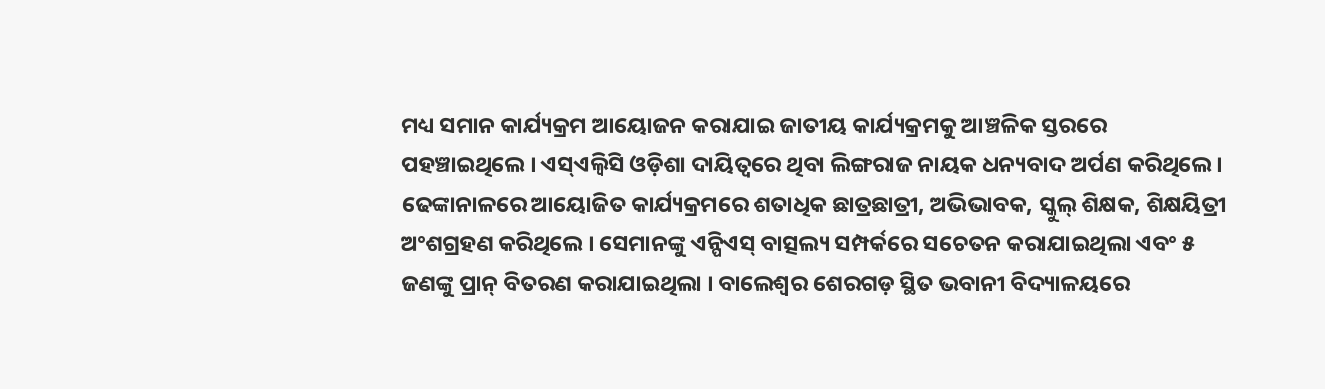ମଧ୍ୟ ସମାନ କାର୍ଯ୍ୟକ୍ରମ ଆୟୋଜନ କରାଯାଇ ଜାତୀୟ କାର୍ଯ୍ୟକ୍ରମକୁ ଆଞ୍ଚଳିକ ସ୍ତରରେ ପହଞ୍ଚାଇଥିଲେ । ଏସ୍ଏଲ୍ବିସି ଓଡ଼ିଶା ଦାୟିତ୍ୱରେ ଥିବା ଲିଙ୍ଗରାଜ ନାୟକ ଧନ୍ୟବାଦ ଅର୍ପଣ କରିଥିଲେ । ଢେଙ୍କାନାଳରେ ଆୟୋଜିତ କାର୍ଯ୍ୟକ୍ରମରେ ଶତାଧିକ ଛାତ୍ରଛାତ୍ରୀ, ଅଭିଭାବକ, ସ୍କୁଲ୍ ଶିକ୍ଷକ, ଶିକ୍ଷୟିତ୍ରୀ ଅଂଶଗ୍ରହଣ କରିଥିଲେ । ସେମାନଙ୍କୁ ଏନ୍ପିଏସ୍ ବାତ୍ସଲ୍ୟ ସମ୍ପର୍କରେ ସଚେତନ କରାଯାଇଥିଲା ଏବଂ ୫ ଜଣଙ୍କୁ ପ୍ରାନ୍ ବିତରଣ କରାଯାଇଥିଲା । ବାଲେଶ୍ୱର ଶେରଗଡ଼ ସ୍ଥିତ ଭବାନୀ ବିଦ୍ୟାଳୟରେ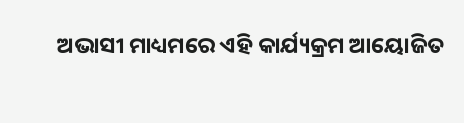ଅଭାସୀ ମାଧ୍ୟମରେ ଏହି କାର୍ଯ୍ୟକ୍ରମ ଆୟୋଜିତ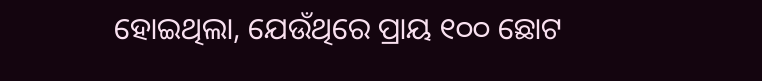ହୋଇଥିଲା, ଯେଉଁଥିରେ ପ୍ରାୟ ୧୦୦ ଛୋଟ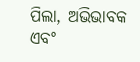ପିଲା, ଅଭିଭାବକ ଏବଂ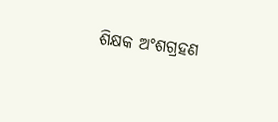ଶିକ୍ଷକ ଅଂଶଗ୍ରହଣ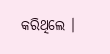କରିଥିଲେ ।